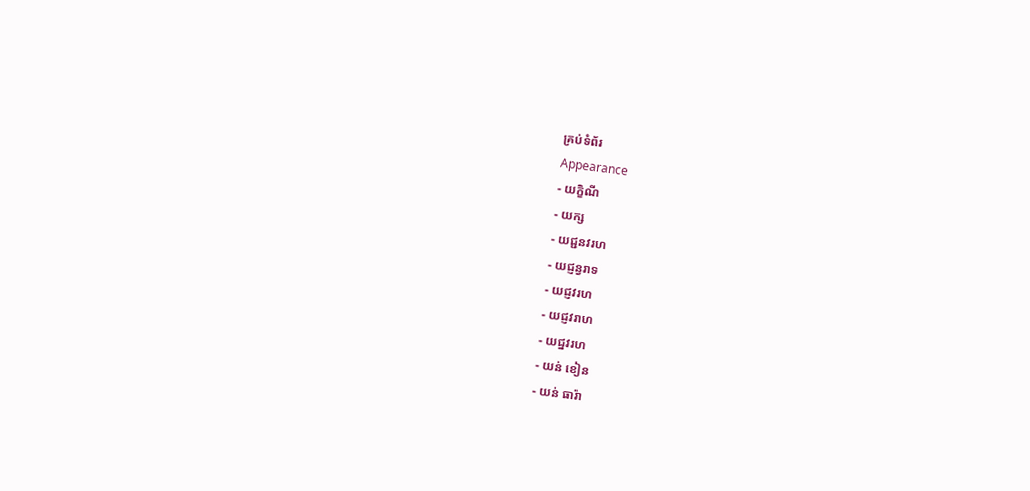គ្រប់ទំព័រ
Appearance
- យក្ខិណី
- យក្ស
- យជ្ជនវរហ
- យជ្ញន្វរាទ
- យជ្ញវរហ
- យជ្ញវរាហ
- យជ្នវរហ
- យន់ ខៀន
- យន់ ធារ៉ា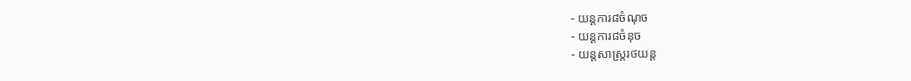- យន្តការ៨ចំណុច
- យន្តការ៨ចំនុច
- យន្តសាស្រ្តរថយន្ត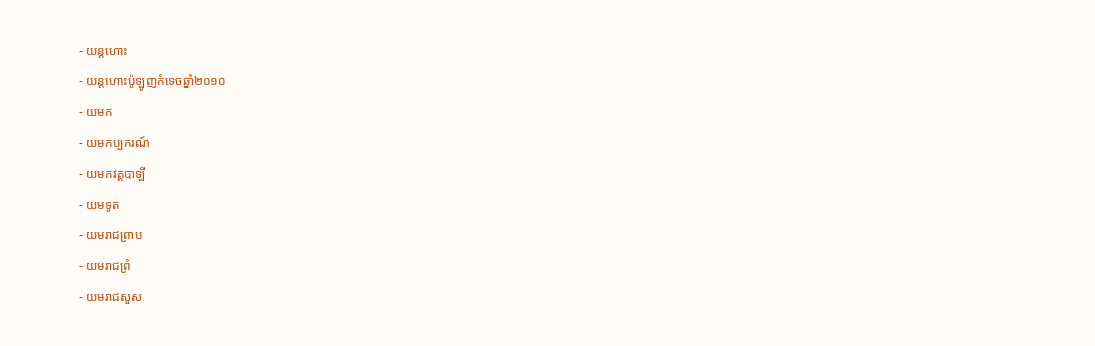- យន្តហោះ
- យន្តហោះប៉ូឡូញកំទេចឆ្នាំ២០១០
- យមក
- យមកប្បករណ៍
- យមកវគ្គបាឡី
- យមទូត
- យមរាជព្រាប
- យមរាជព្រំ
- យមរាជសួស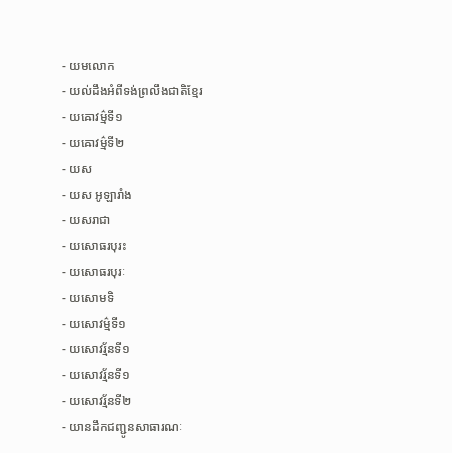- យមលោក
- យល់ដឹងអំពីទង់ព្រលឹងជាតិខ្មែរ
- យឝោវម៌្មទី១
- យឝោវម៌្មទី២
- យស
- យស អូឡារាំង
- យសរាជា
- យសោធរបុរះ
- យសោធរបុរៈ
- យសោមទិ
- យសោវម៌្មទី១
- យសោវរ្ម័នទី១
- យសោវរ្ម័នទី១
- យសោវរ្ម័នទី២
- យានដឹកជញ្ជូនសាធារណៈ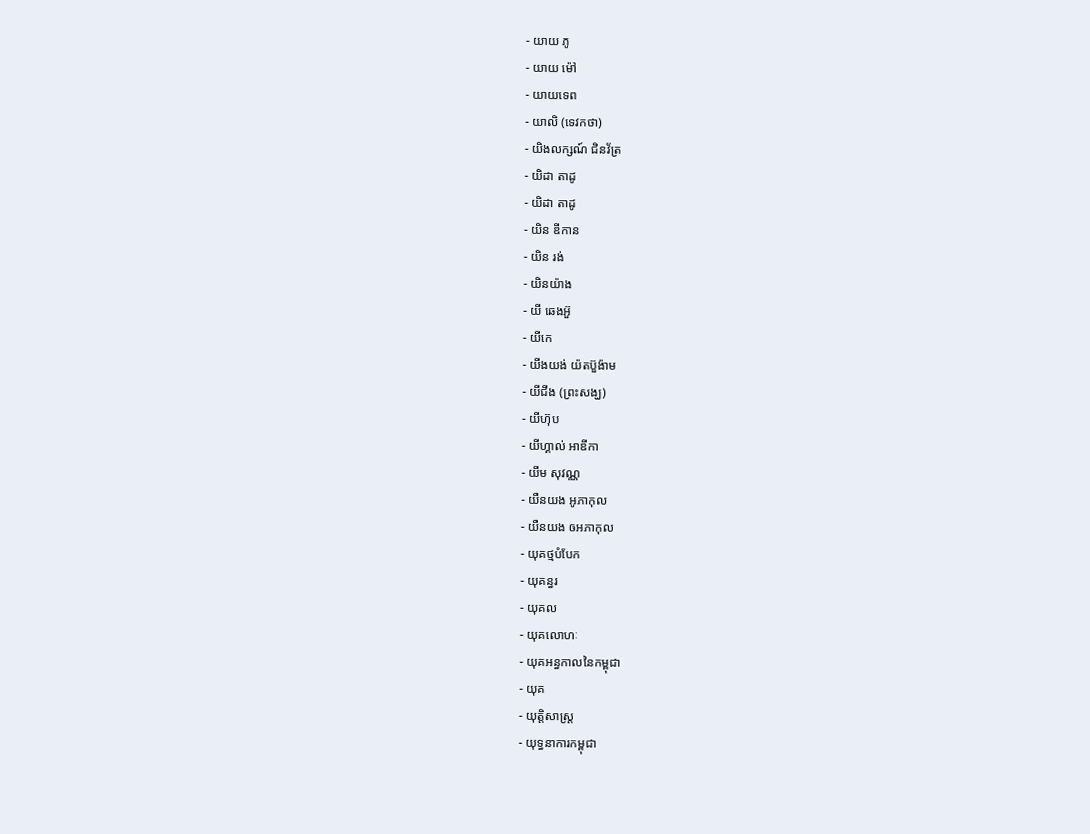- យាយ ភូ
- យាយ ម៉ៅ
- យាយទេព
- យាលិ (ទេវកថា)
- យិងលក្សណ៍ ជិនវ័ត្រ
- យិដា តាដូ
- យិដា តាដូ
- យិន ឌីកាន
- យិន រង់
- យិនយ៉ាង
- យី ឆេងអ៊ួ
- យីកេ
- យីងយង់ យ៉តប៊ួង៉ាម
- យីជីង (ព្រះសង្ឃ)
- យីហ៊ុប
- យីហ្គាល់ អាឌីកា
- យឹម សុវណ្ណ
- យឺនយង អូភាកុល
- យឺនយង ឲអភាកុល
- យុគថ្មបំបែក
- យុគន្ធរ
- យុគល
- យុគលោហៈ
- យុគអន្ធកាលនៃកម្ពុជា
- យុគ
- យុត្តិសាស្រ្ត
- យុទ្ធនាការកម្ពុជា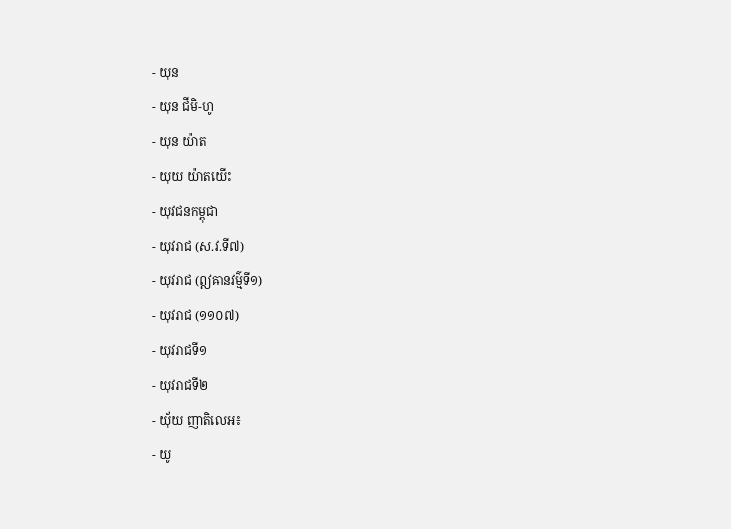- យុន
- យុន ជីមិ-ហូ
- យុន យ៉ាត
- យុយ យ៉ាតយើះ
- យុវជនកម្ពុជា
- យុវរាជ (ស.វ.ទី៧)
- យុវរាជ (ឦឝានវម៌្មទី១)
- យុវរាជ (១១០៧)
- យុវរាជទី១
- យុវរាជទី២
- យុ័យ ញាតិលេអ៖
- យូ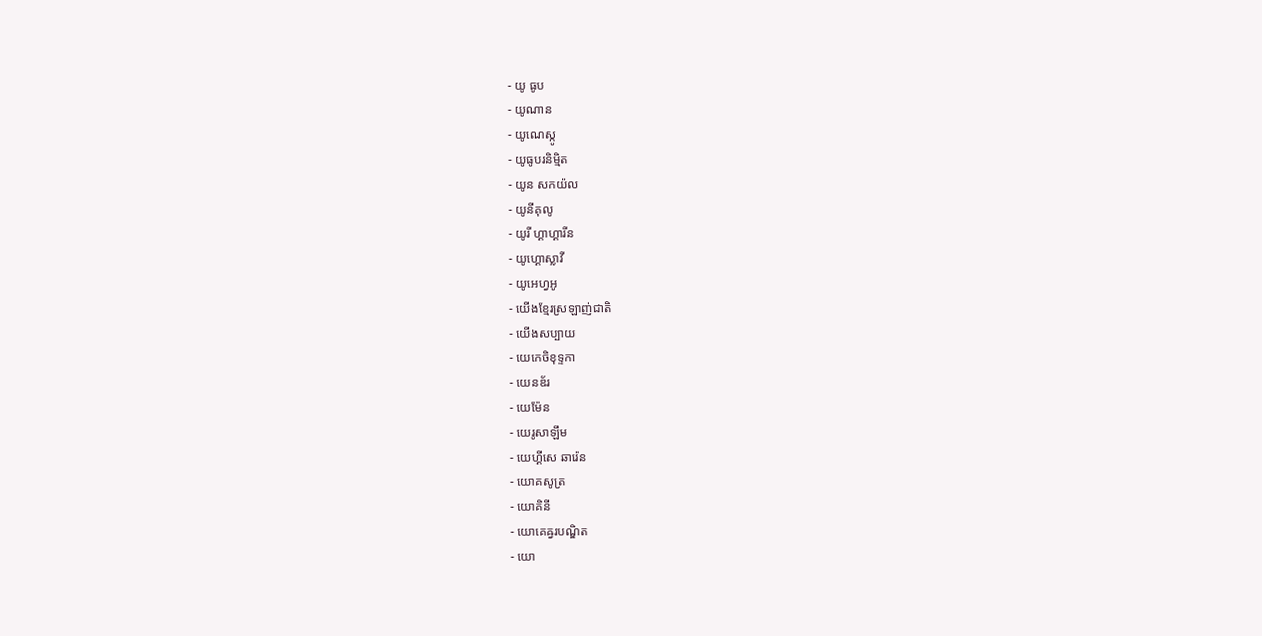- យូ ធូប
- យូណាន
- យូណេស្កូ
- យូធូបរនិម្មិត
- យូន សកយ៉ល
- យូនីគុលូ
- យូរី ហ្គាហ្គារីន
- យូហ្គោស្លាវី
- យូអេហ្វអូ
- យើងខ្មែរស្រឡាញ់ជាតិ
- យើងសប្បាយ
- យេកេចិខុទ្ទកា
- យេនឌ័រ
- យេម៉ែន
- យេរូសាឡឹម
- យេហ្គីសេ ឆារ៉េន
- យោគសូត្រ
- យោគិនី
- យោគេឝ្វរបណ្ឌិត
- យោ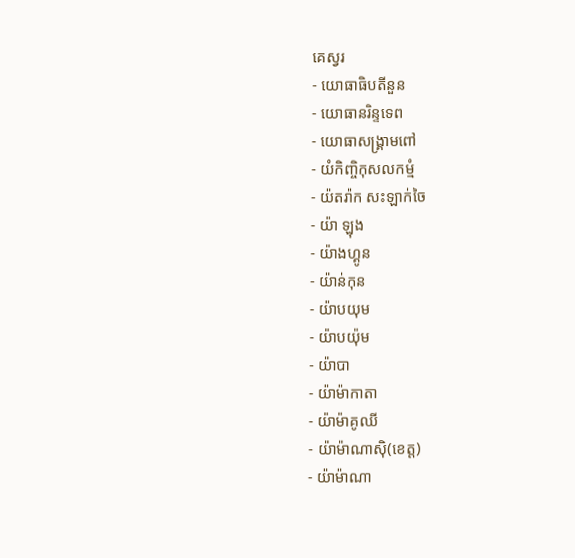គេស្វរ
- យោធាធិបតីនួន
- យោធានរិន្ទទេព
- យោធាសង្គ្រាមពៅ
- យំកិញ្ចិកុសលកម្មំ
- យ៉តរ៉ាក សះឡាក់ចៃ
- យ៉ា ឡុង
- យ៉ាងហ្គូន
- យ៉ាន់កុន
- យ៉ាបយុម
- យ៉ាបយ៉ុម
- យ៉ាបា
- យ៉ាម៉ាកាតា
- យ៉ាម៉ាគូឈី
- យ៉ាម៉ាណាស៊ិ(ខេត្ត)
- យ៉ាម៉ាណា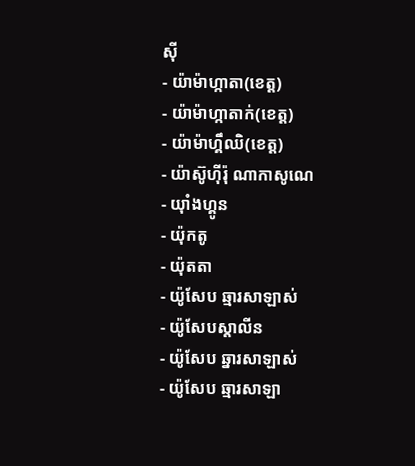ស៊ី
- យ៉ាម៉ាហ្កាតា(ខេត្ត)
- យ៉ាម៉ាហ្កាតាក់(ខេត្ត)
- យ៉ាម៉ាហ្គឹឈិ(ខេត្ត)
- យ៉ាស៊ូហ៊ីរ៉ុ ណាកាសូណេ
- យ៉ាំងហ្គូន
- យ៉ុកតូ
- យ៉ុតតា
- យ៉ូសែប ឆ្មារសាឡាស់
- យ៉ូសែបស្តាលីន
- យ៉ូសែប ឆ្នារសាឡាស់
- យ៉ូសែប ឆ្មារសាឡា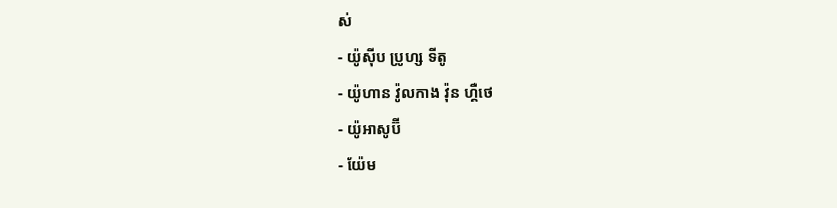ស់
- យ៉ូស៊ីប ប្រូហ្ស ទីតូ
- យ៉ូហាន វ៉ូលកាង វ៉ុន ហ្គឺថេ
- យ៉ូអាសូប៊ី
- យ៉ែម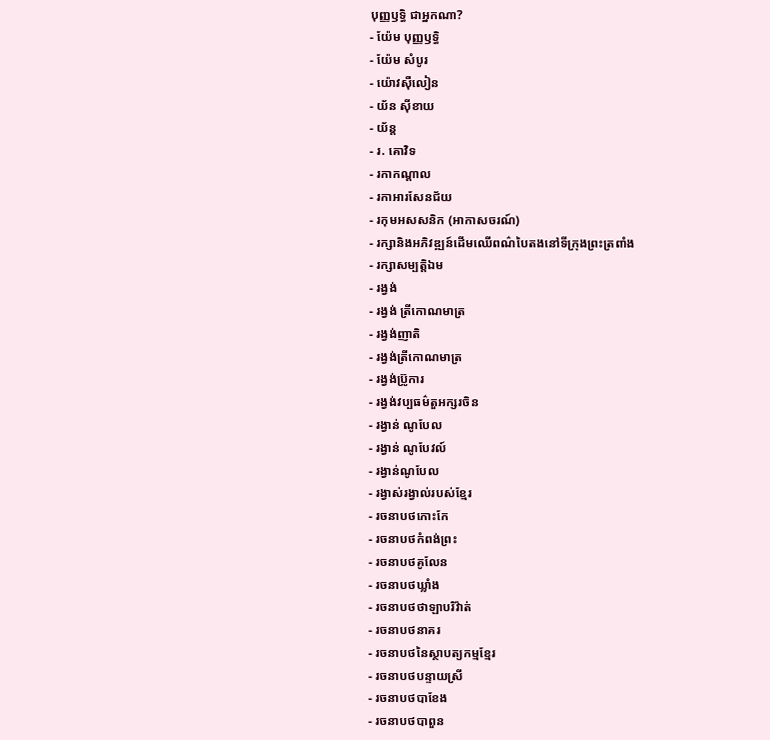បុញ្ញឫទ្ធិ ជាអ្នកណា?
- យ៉ែម បុញ្ញឫទ្ធិ
- យ៉ែម សំបូរ
- យ៉ោវស៊ឺលៀន
- យ័ន ស៊ីខាយ
- យ័ន្ត
- រ. គោវិទ
- រកាកណ្តាល
- រកាអារសែនជ័យ
- រកុមអសសនិក (អាកាសចរណ៍)
- រក្សានិងអភិវឌ្ឍន៍ដើមឈើពណ៌បៃតងនៅទីក្រុងព្រះត្រពាំង
- រក្សាសម្បត្តិឯម
- រង្វង់
- រង្វង់ ត្រីកោណមាត្រ
- រង្វង់ញាតិ
- រង្វង់ត្រីកោណមាត្រ
- រង្វង់ប៊្រូការ
- រង្វង់វប្បធម៌តួអក្សរចិន
- រង្វាន់ ណូបែល
- រង្វាន់ ណូបែវល៍
- រង្វាន់ណូបែល
- រង្វាស់រង្វាល់របស់ខ្មែរ
- រចនាបថកោះកែ
- រចនាបថកំពង់ព្រះ
- រចនាបថគូលែន
- រចនាបថឃ្លាំង
- រចនាបថថាឡាបរិវ៉ាត់
- រចនាបថនាគរ
- រចនាបថនៃស្ថាបត្យកម្មខ្មែរ
- រចនាបថបន្ទាយស្រី
- រចនាបថបាខែង
- រចនាបថបាពួន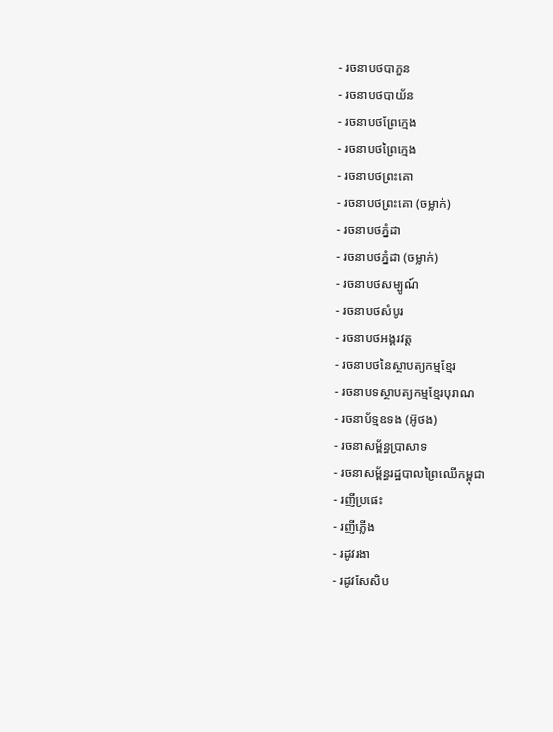- រចនាបថបាភួន
- រចនាបថបាយ័ន
- រចនាបថព្រែក្មេង
- រចនាបថព្រៃក្មេង
- រចនាបថព្រះគោ
- រចនាបថព្រះគោ (ចម្លាក់)
- រចនាបថភ្នំដា
- រចនាបថភ្នំដា (ចម្លាក់)
- រចនាបថសម្បូណ៍
- រចនាបថសំបូរ
- រចនាបថអង្គរវត្ត
- រចនាបថនៃស្ថាបត្យកម្មខ្មែរ
- រចនាបទស្ថាបត្យកម្មខ្មែរបុរាណ
- រចនាប័ទ្មឧទង (អ៊ូថង)
- រចនាសម្ព័ន្ធប្រាសាទ
- រចនាសម្ព័ន្ធរដ្ឋបាលព្រៃឈើកម្ពុជា
- រញីប្រផេះ
- រញីភ្លើង
- រដូវរងា
- រដូវសែសិប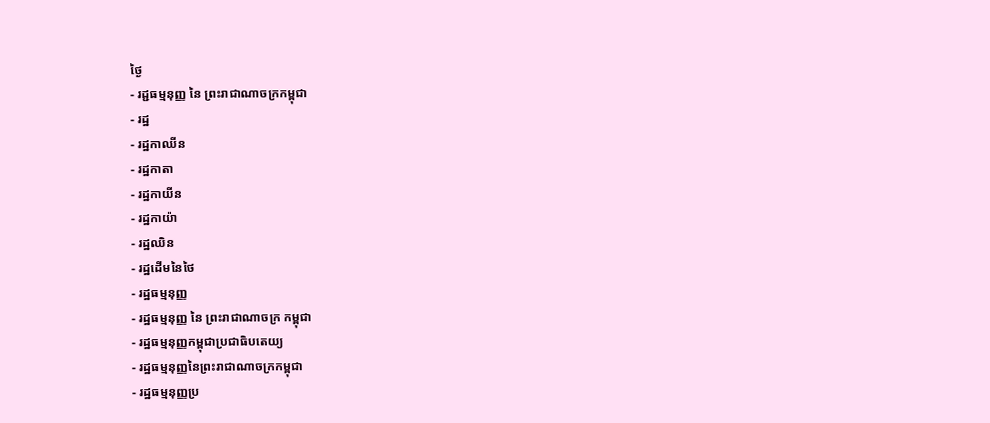ថ្ងៃ
- រដ្ជធម្មនុញ្ញ នៃ ព្រះរាជាណាចក្រកម្ពុជា
- រដ្ឋ
- រដ្ឋកាឈីន
- រដ្ឋកាតា
- រដ្ឋកាយីន
- រដ្ឋកាយ៉ា
- រដ្ឋឈិន
- រដ្ឋដើមនៃថៃ
- រដ្ឋធម្មនុញ្ញ
- រដ្ឋធម្មនុញ្ញ នៃ ព្រះរាជាណាចក្រ កម្ពុជា
- រដ្ឋធម្មនុញ្ញកម្ពុជាប្រជាធិបតេយ្យ
- រដ្ឋធម្មនុញ្ញនៃព្រះរាជាណាចក្រកម្ពុជា
- រដ្ឋធម្មនុញ្ញប្រ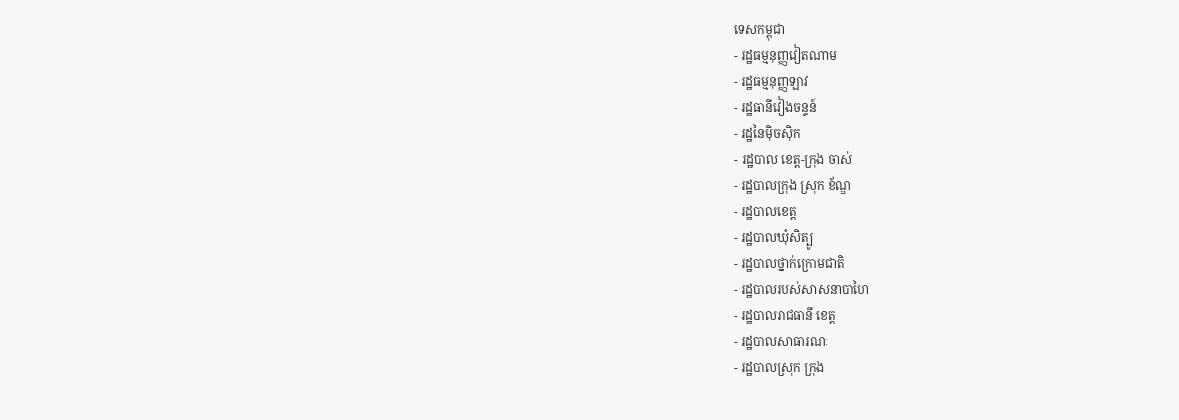ទេសកម្ពុជា
- រដ្ឋធម្មនុញ្ញវៀតណាម
- រដ្ឋធម្មនុញ្ញឡាវ
- រដ្ឋធានីវៀងចន្ទន៍
- រដ្ឋនៃម៉ិចស៊ិក
- រដ្ឋបាល ខេត្ត-ក្រុង ចាស់
- រដ្ឋបាលក្រុង ស្រុក ខ័ណ្ឌ
- រដ្ឋបាលខេត្ត
- រដ្ឋបាលឃុំសិត្បូ
- រដ្ឋបាលថ្នាក់ក្រោមជាតិ
- រដ្ឋបាលរបស់សាសនាបាហៃ
- រដ្ឋបាលរាជធានី ខេត្ត
- រដ្ឋបាលសាធារណៈ
- រដ្ឋបាលស្រុក ក្រុង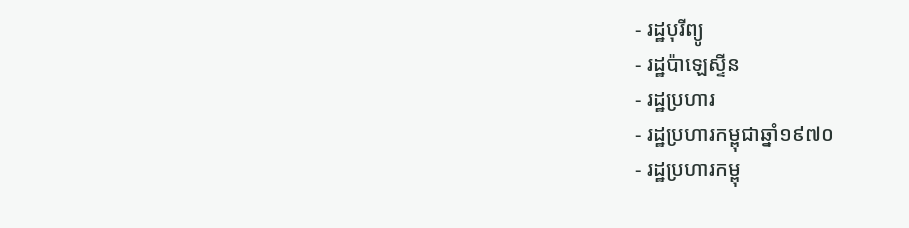- រដ្ឋបុរីព្យូ
- រដ្ឋប៉ាឡេស្ទីន
- រដ្ឋប្រហារ
- រដ្ឋប្រហារកម្ពុជាឆ្នាំ១៩៧០
- រដ្ឋប្រហារកម្ពុ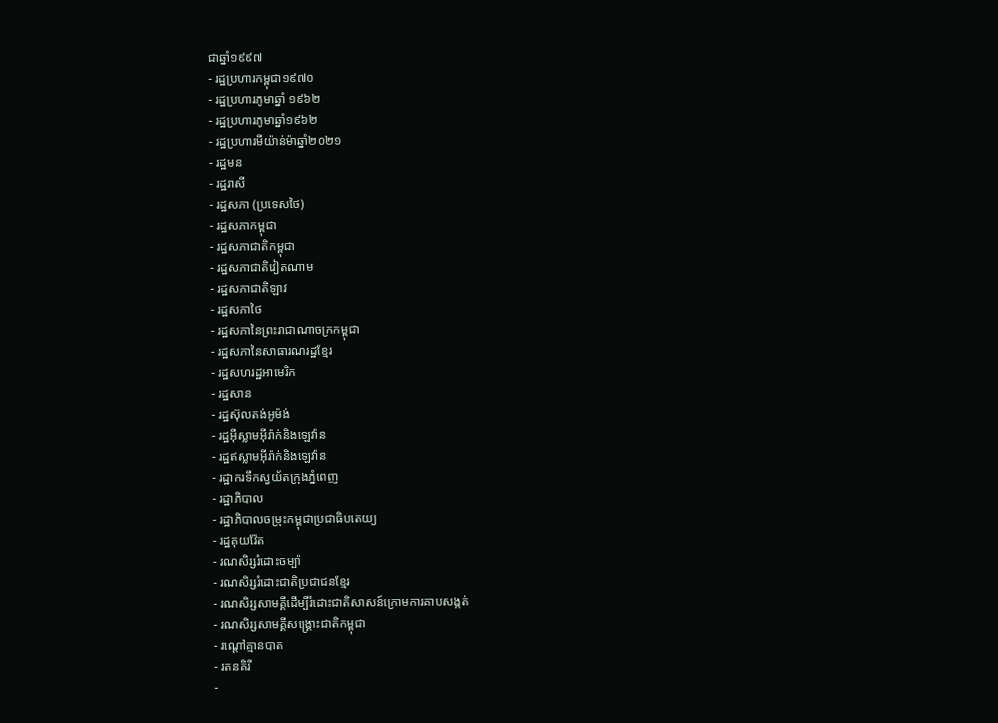ជាឆ្នាំ១៩៩៧
- រដ្ឋប្រហារកម្ពុជា១៩៧០
- រដ្ឋប្រហារភូមាឆ្នាំ ១៩៦២
- រដ្ឋប្រហារភូមាឆ្នាំ១៩៦២
- រដ្ឋប្រហារមីយ៉ាន់ម៉ាឆ្នាំ២០២១
- រដ្ឋមន
- រដ្ឋរាសី
- រដ្ឋសភា (ប្រទេសថៃ)
- រដ្ឋសភាកម្ពុជា
- រដ្ឋសភាជាតិកម្ពុជា
- រដ្ឋសភាជាតិវៀតណាម
- រដ្ឋសភាជាតិឡាវ
- រដ្ឋសភាថៃ
- រដ្ឋសភានៃព្រះរាជាណាចក្រកម្ពុជា
- រដ្ឋសភានៃសាធារណរដ្ឋខ្មែរ
- រដ្ឋសហរដ្ឋអាមេរិក
- រដ្ឋសាន
- រដ្ឋស៊ុលតង់អូម៉ង់
- រដ្ឋអ៊ីស្លាមអ៊ីរ៉ាក់និងឡេវ៉ាន
- រដ្ឋឥស្លាមអ៊ីរ៉ាក់និងឡេវ៉ាន
- រដ្ឋាករទឹកស្វយ័តក្រុងភ្នំពេញ
- រដ្ឋាភិបាល
- រដ្ឋាភិបាលចម្រុះកម្ពុជាប្រជាធិបតេយ្យ
- រដ្ឋគុយវ៉ែត
- រណសិរ្សរំដោះចម្ប៉ា
- រណសិរ្សរំដោះជាតិប្រជាជនខ្មែរ
- រណសិរ្សសាមគ្គីដើម្បីរំដោះជាតិសាសន៍ក្រោមការគាបសង្កត់
- រណសិរ្សសាមគ្គីសង្គ្រោះជាតិកម្ពុជា
- រណ្ដៅគ្មានបាត
- រតនគិរី
-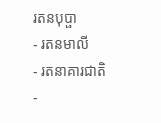រតនបុប្ផា
- រតនមាលី
- រតនាគារជាតិ
-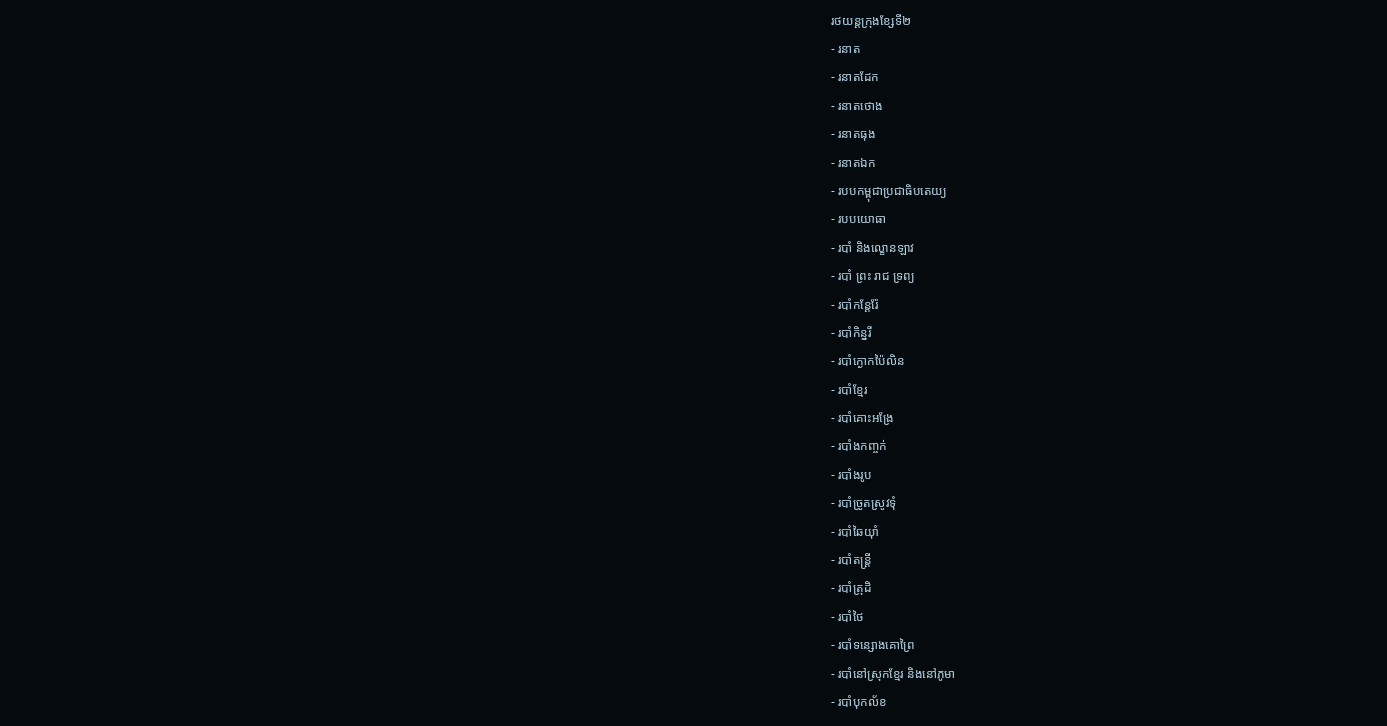រថយន្ដក្រុងខ្សែទី២
- រនាត
- រនាតដែក
- រនាតថោង
- រនាតធុង
- រនាតឯក
- របបកម្ពុជាប្រជាធិបតេយ្យ
- របបយោធា
- របាំ និងល្ខោនឡាវ
- របាំ ព្រះ រាជ ទ្រព្យ
- របាំកន្តែរ៉ែ
- របាំកិន្នរី
- របាំក្ងោកប៉ៃលិន
- របាំខ្មែរ
- របាំគោះអង្រែ
- របាំងកញ្ចក់
- របាំងរូប
- របាំច្រូតស្រូវទុំ
- របាំឆៃយ៉ាំ
- របាំតន្តី្រ
- របាំត្រុដិ
- របាំថៃ
- របាំទន្សោងគោព្រៃ
- របាំនៅស្រុកខ្មែរ និងនៅភូមា
- របាំបុកល័ខ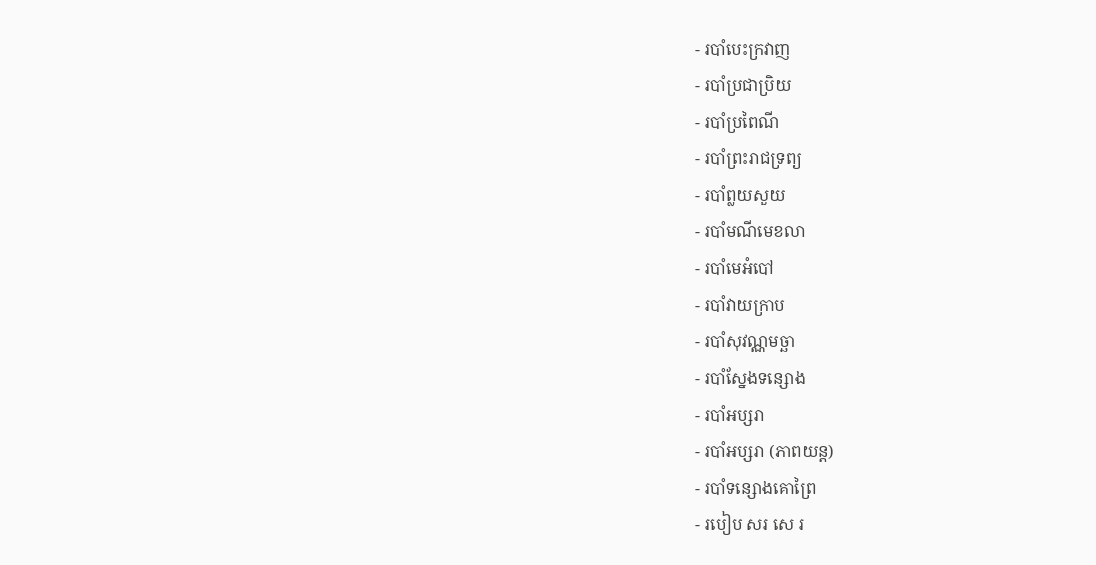- របាំបេះក្រវាញ
- របាំប្រជាប្រិយ
- របាំប្រពៃណី
- របាំព្រះរាជទ្រព្យ
- របាំព្លយសួយ
- របាំមណីមេខលា
- របាំមេអំបៅ
- របាំវាយក្រាប
- របាំសុវណ្ណមច្ឆា
- របាំស្នែងទន្សោង
- របាំអប្សរា
- របាំអប្សរា (ភាពយន្ត)
- របាំទន្សោងគោព្រៃ
- របៀប សរ សេ រ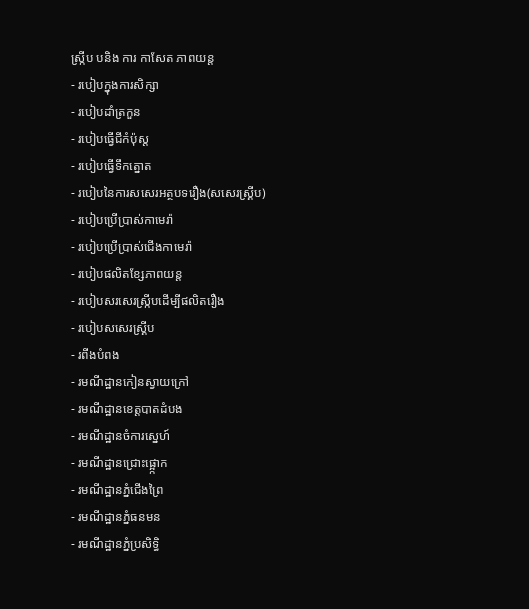ស្រ្កីប បនិង ការ កាសែត ភាពយន្ដ
- របៀបក្នុងការសិក្សា
- របៀបដាំត្រកួន
- របៀបធ្វើជីកំប៉ុស្ត
- របៀបធ្វើទឹកត្នោត
- របៀបនៃការសសេរអត្ថបទរឿង(សសេរស្គ្រីប)
- របៀបប្រើប្រាស់កាមេរ៉ា
- របៀបប្រើប្រាស់ជើងកាមេរ៉ា
- របៀបផលិតខែ្សភាពយន្ត
- របៀបសរសេរស្រ្កីបដើម្បីផលិតរឿង
- របៀបសសេរស្គ្រីប
- រពីងបំពង
- រមណីដ្ឋានកៀនស្វាយក្រៅ
- រមណីដ្ឋានខេត្តបាតដំបង
- រមណីដ្ឋានចំការស្នេហ៍
- រមណីដ្ឋានជ្រោះផ្អោ្កក
- រមណីដ្ឋានភ្នំជើងព្រៃ
- រមណីដ្ឋានភ្នំធនមន
- រមណីដ្ឋានភ្នំប្រសិទ្ធិ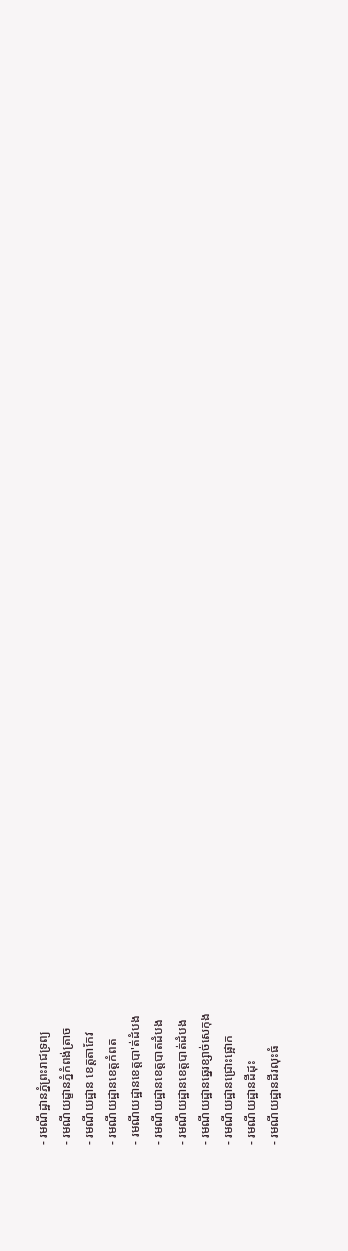- រមណីដ្ឋានភ្នំព្រះរាជទ្រព្យ
- រមណីយដ្ខានភ្នំកំពង់ត្រាច
- រមណីយដ្ឋាន ខេត្តតាកែវ
- រមណីយដ្ឋានខេត្តកំពត
- រមណីយដ្ឋានខេត្តបា'ត់ដំបង
- រមណីយដ្ឋានខេត្តបាតដំបង
- រមណីយដ្ឋានខេត្តបាត់ដំបង
- រមណីយដ្ឋានឆ្នេរខ្សាច់សេកុង
- រមណីយដ្ឋានជ្រោះផ្អោក
- រមណីយដ្ឋានដីដុះ
- រមណីយដ្ឋានដីរលុះធំ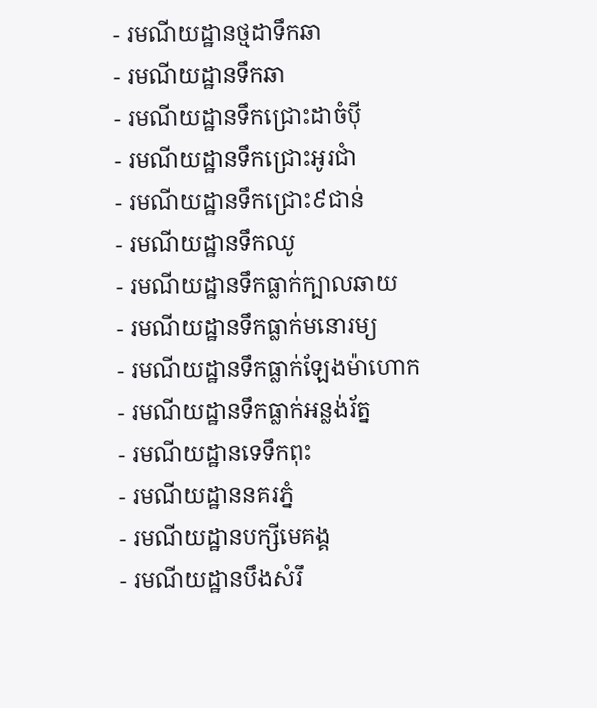- រមណីយដ្ឋានថ្មដាទឹកឆា
- រមណីយដ្ឋានទឹកឆា
- រមណីយដ្ឋានទឹកជ្រោះដាចំប៉ី
- រមណីយដ្ឋានទឹកជ្រោះអូរជាំ
- រមណីយដ្ឋានទឹកជ្រោះ៩ជាន់
- រមណីយដ្ឋានទឹកឈូ
- រមណីយដ្ឋានទឹកធ្លាក់ក្បាលឆាយ
- រមណីយដ្ឋានទឹកធ្លាក់មនោរម្យ
- រមណីយដ្ឋានទឹកធ្លាក់ឡែងម៉ាហោក
- រមណីយដ្ឋានទឹកធ្លាក់អន្លង់រ័ត្ន
- រមណីយដ្ឋានទេទឹកពុះ
- រមណីយដ្ឋាននគរភ្នំ
- រមណីយដ្ឋានបក្សីមេគង្គ
- រមណីយដ្ឋានបឹងសំរឹ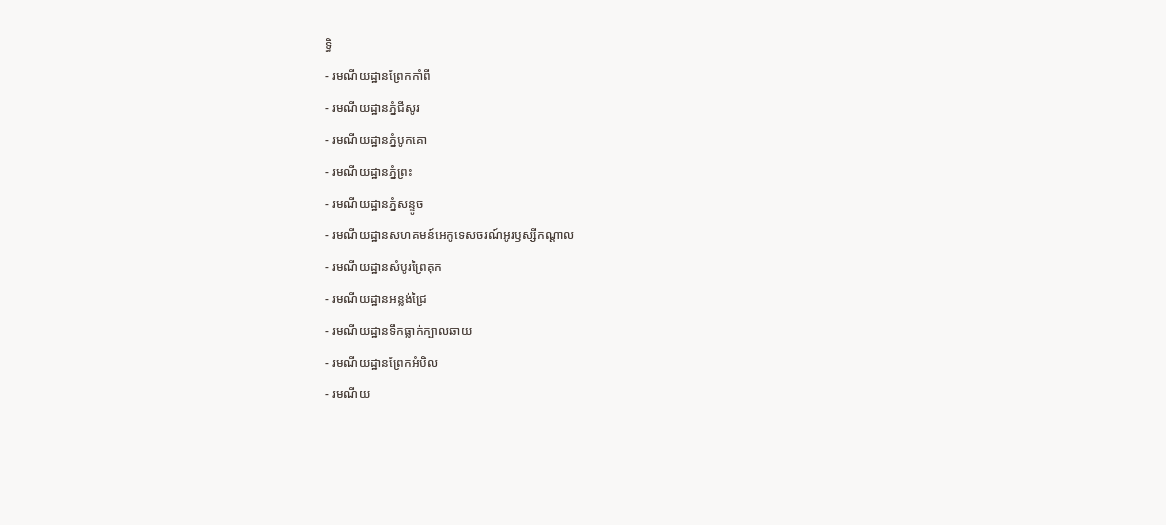ទ្ធិ
- រមណីយដ្ឋានព្រែកកាំពី
- រមណីយដ្ឋានភ្នំជីសូរ
- រមណីយដ្ឋានភ្នំបូកគោ
- រមណីយដ្ឋានភ្នំព្រះ
- រមណីយដ្ឋានភ្នំសន្ទូច
- រមណីយដ្ឋានសហគមន៍អេកូទេសចរណ៍អូរឫស្សីកណ្តាល
- រមណីយដ្ឋានសំបូរព្រៃគុក
- រមណីយដ្ឋានអន្លង់ជ្រៃ
- រមណីយដ្ឋានទឹកធ្លាក់ក្បាលឆាយ
- រមណីយដ្ឋានព្រែកអំបិល
- រមណីយ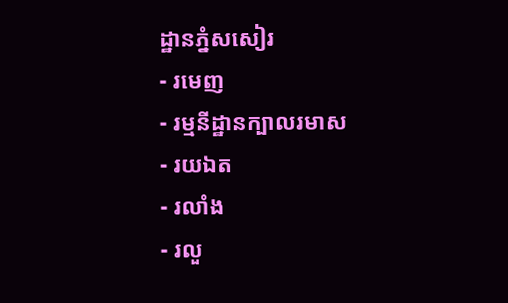ដ្ឋានភ្នំសសៀរ
- រមេញ
- រម្មនីដ្ឋានក្បាលរមាស
- រយឯត
- រលាំង
- រលួ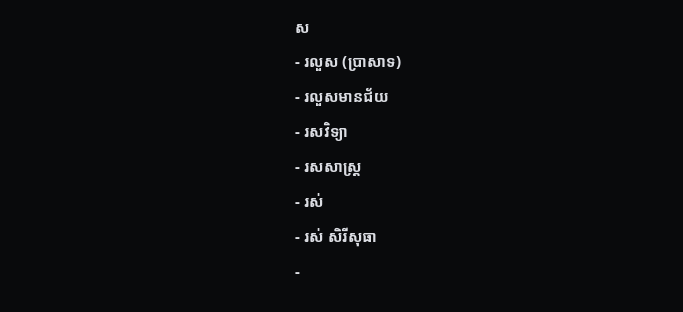ស
- រលួស (ប្រាសាទ)
- រលួសមានជ័យ
- រសវិទ្យា
- រសសាស្ត្រ
- រស់
- រស់ សិរីសុធា
-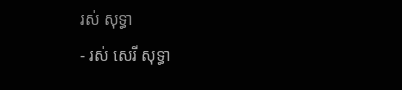រស់ សុទ្ធា
- រស់ សេរី សុទ្ធា